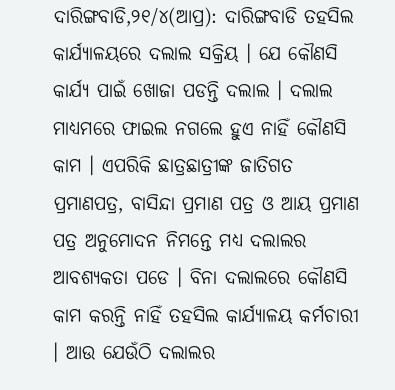ଦାରିଙ୍ଗବାଡି,୨୧/୪(ଆପ୍ର): ଦାରିଙ୍ଗବାଡି ତହସିଲ କାର୍ଯ୍ୟାଳୟରେ ଦଲାଲ ସକ୍ରିୟ । ଯେ କୌଣସି କାର୍ଯ୍ୟ ପାଇଁ ଖୋଜା ପଡନ୍ତି ଦଲାଲ । ଦଲାଲ ମାଧ୍ୟମରେ ଫାଇଲ ନଗଲେ ହୁଏ ନାହିଁ କୌଣସି କାମ । ଏପରିକି ଛାତ୍ରଛାତ୍ରୀଙ୍କ ଜାତିଗତ ପ୍ରମାଣପତ୍ର, ବାସିନ୍ଦା ପ୍ରମାଣ ପତ୍ର ଓ ଆୟ ପ୍ରମାଣ ପତ୍ର ଅନୁମୋଦନ ନିମନ୍ତେ ମଧ୍ୟ ଦଲାଲର ଆବଶ୍ୟକତା ପଡେ । ବିନା ଦଲାଲରେ କୌଣସି କାମ କରନ୍ତି ନାହିଁ ତହସିଲ କାର୍ଯ୍ୟାଳୟ କର୍ମଚାରୀ । ଆଉ ଯେଉଁଠି ଦଲାଲର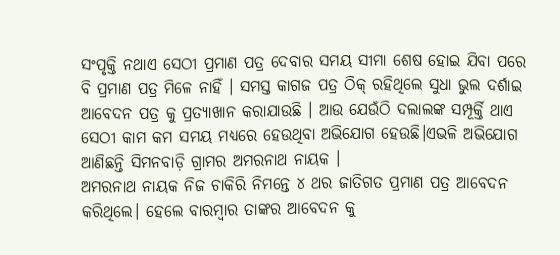ସଂପୃକ୍ତି ନଥାଏ ସେଠୀ ପ୍ରମାଣ ପତ୍ର ଦେବାର ସମୟ ସୀମା ଶେଷ ହୋଇ ଯିବା ପରେ ବି ପ୍ରମାଣ ପତ୍ର ମିଳେ ନାହିଁ । ସମସ୍ତ କାଗଜ ପତ୍ର ଠିକ୍ ରହିଥିଲେ ସୁଧା ଭୁଲ ଦର୍ଶାଇ ଆବେଦନ ପତ୍ର କୁ ପ୍ରତ୍ୟାଖାନ କରାଯାଉଛି । ଆଉ ଯେଉଁଠି ଦଲାଲଙ୍କ ସମ୍ପୂର୍କ୍ତି ଥାଏ ସେଠୀ କାମ କମ ସମୟ ମଧ୍ୟରେ ହେଉଥିବା ଅଭିଯୋଗ ହେଉଛି।ଏଭଳି ଅଭିଯୋଗ ଆଣିଛନ୍ତି ସିମନବାଡ଼ି ଗ୍ରାମର ଅମରନାଥ ନାୟକ ।
ଅମରନାଥ ନାୟକ ନିଜ ଚାକିରି ନିମନ୍ତେ ୪ ଥର ଜାତିଗତ ପ୍ରମାଣ ପତ୍ର ଆବେଦନ କରିଥିଲେ। ହେଲେ ବାରମ୍ବାର ତାଙ୍କର ଆବେଦନ କୁ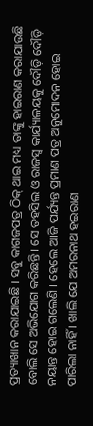ପ୍ରତ୍ୟାଖାନ କରାଯାଇଛି । ସବୁ କାଗଜପତ୍ର ଠିକ୍ ଥାଇ ମଧ୍ୟ ତାଙ୍କୁ ହାଇରାଣ କରାଯାଉଛି ବୋଲି ସେ ଅଭିଯୋଗ କରିଛନ୍ତି। ସେ ତହସିଲ ଓ ରାଜସ୍ବ କାର୍ଯ୍ୟାଳୟକୁ ଦୌଡ଼ି ଦୌଡ଼ି ନୟାନ୍ତ ହୋଇ ଗଲେଣି । ହେଲେ ଆଜି ପର୍ଯ୍ୟନ୍ତ ପ୍ରମାଣ ପତ୍ର ଅନୁମୋଦନ ହୋଇ ପାରିଲା ନାହିଁ । ଖାଲି ଯେ ଅମରନାଥ ହଇରାଣ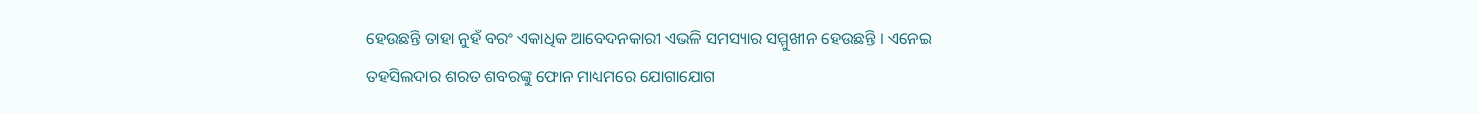ହେଉଛନ୍ତି ତାହା ନୁହଁ ବରଂ ଏକାଧିକ ଆବେଦନକାରୀ ଏଭଳି ସମସ୍ୟାର ସମ୍ମୁଖୀନ ହେଉଛନ୍ତି । ଏନେଇ ତହସିଲଦାର ଶରତ ଶବରଙ୍କୁ ଫୋନ ମାଧ୍ୟମରେ ଯୋଗାଯୋଗ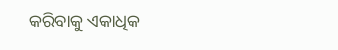କରିବାକୁ ଏକାଧିକ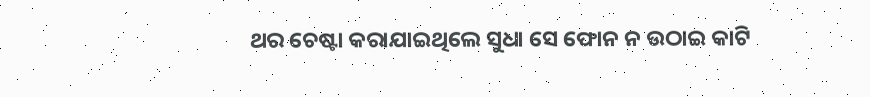ଥର ଚେଷ୍ଟା କରାଯାଇଥିଲେ ସୁଧା ସେ ଫୋନ ନ ଉଠାଇ କାଟି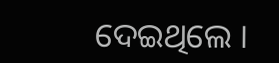ଦେଇଥିଲେ ।